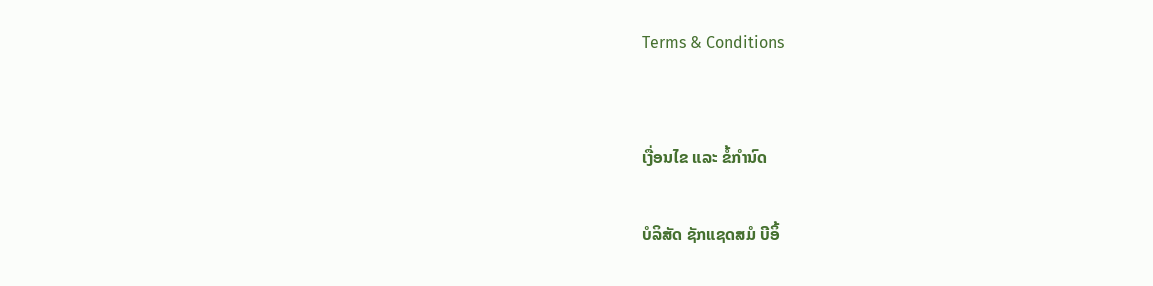Terms & Conditions


ເງື່ອນໄຂ ແລະ ຂໍ້ກຳນົດ

ບໍລິສັດ ຊັກແຊດສມໍ ບີອິ້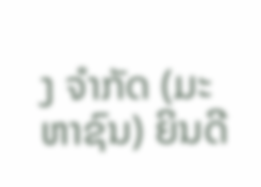ງ ຈຳກັດ (ມະຫາຊົນ) ຍິນດີ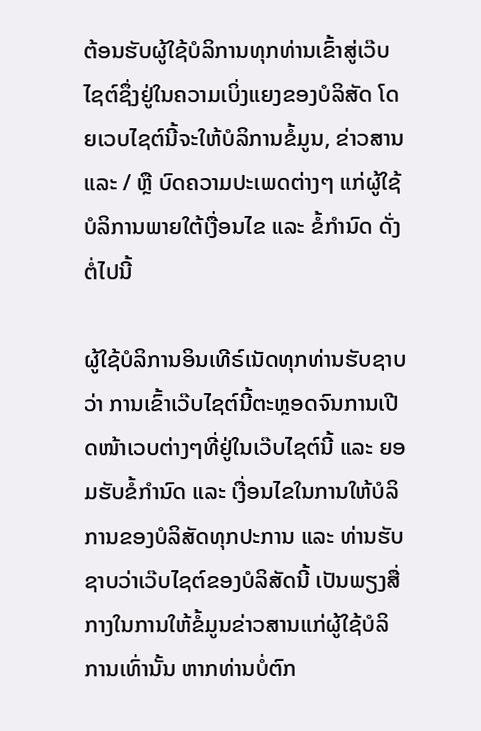ຕ້ອນຮັບຜູ້ໃຊ້ບໍລິການທຸກທ່ານເຂົ້າສູ່ເວ໊ບໄຊຕ໌ຊຶ່ງຢູ່ໃນຄວາມເບິ່ງແຍງຂອງບໍລິສັດ ໂດຍເວບໄຊຕ໌ນີ້ຈະໃຫ້ບໍລິການຂໍ້ມູນ, ຂ່າວສານ ແລະ / ຫຼື ບົດຄວາມປະເພດຕ່າງໆ ແກ່ຜູ້ໃຊ້ບໍລິການພາຍໃຕ້ເງື່ອນໄຂ ແລະ ຂໍ້ກຳນົດ ດັ່ງຕໍ່ໄປນີ້

ຜູ້ໃຊ້ບໍລິການອິນເທີຣ໌ເນັດທຸກທ່ານຮັບຊາບວ່າ ການເຂົ້າເວ໊ບໄຊຕ໌ນີ້ຕະຫຼອດຈົນການເປີດໜ້າເວບຕ່າງໆທີ່ຢູ່ໃນເວ໊ບໄຊຕ໌ນີ້ ແລະ ຍອມຮັບຂໍ້ກຳນົດ ແລະ ເງື່ອນໄຂໃນການໃຫ້ບໍລິການຂອງບໍລິສັດທຸກປະການ ແລະ ທ່ານຮັບຊາບວ່າເວ໊ບໄຊຕ໌ຂອງບໍລິສັດນີ້ ເປັນພຽງສື່ກາງໃນການໃຫ້ຂໍ້ມູນຂ່າວສານແກ່ຜູ້ໃຊ້ບໍລິການເທົ່ານັ້ນ ຫາກທ່ານບໍ່ຕົກ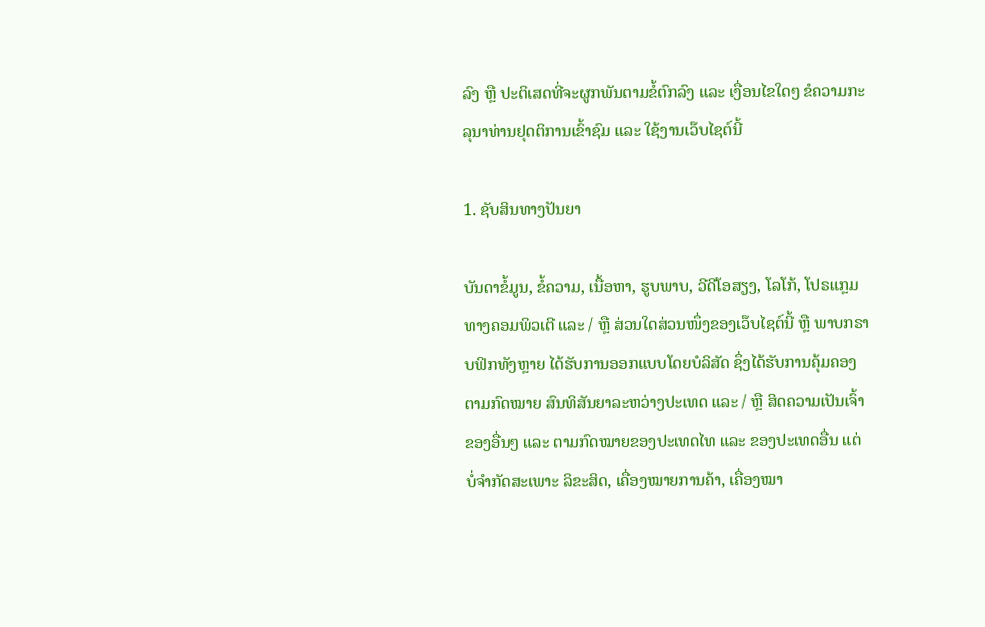ລົງ ຫຼື ປະຕິເສດທີ່ຈະຜູກພັນຕາມຂໍ້ຕົກລົງ ແລະ ເງື່ອນໄຂໃດໆ ຂໍຄວາມກະລຸນາທ່ານຢຸດຕິການເຂົ້າຊົມ ແລະ ໃຊ້ງານເວ໊ບໄຊຕ໌ນີ້

1. ຊັບສິນທາງປັນຍາ

ບັນດາຂໍ້ມູນ, ຂໍ້ຄວາມ, ເນື້ອຫາ, ຮູບພາບ, ວີດີໂອສຽງ, ໂລໂກ້, ໂປຣແກຼມທາງຄອມພິວເຕີ ແລະ / ຫຼື ສ່ວນໃດສ່ວນໜຶ່ງຂອງເວ໊ບໄຊຕ໌ນີ້ ຫຼື ພາບກຣາບຟິກທັງຫຼາຍ ໄດ້ຮັບການອອກແບບໂດຍບໍລິສັດ ຊຶ່ງໄດ້ຮັບການຄຸ້ມຄອງຕາມກົດໝາຍ ສົນທິສັນຍາລະຫວ່າງປະເທດ ແລະ / ຫຼື ສິດຄວາມເປັນເຈົ້າຂອງອື່ນໆ ແລະ ຕາມກົດໝາຍຂອງປະເທດໄທ ແລະ ຂອງປະເທດອື່ນ ແຕ່ບໍ່ຈຳກັດສະເພາະ ລິຂະສິດ, ເຄື່ອງໝາຍການຄ້າ, ເຄື່ອງໝາ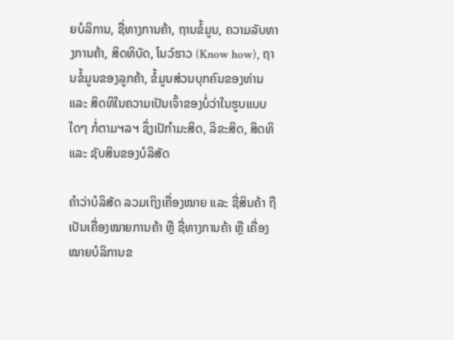ຍບໍລິການ, ຊື່ທາງການຄ້າ, ຖານຂໍ້ມູນ, ຄວາມລັບທາງການຄ້າ, ສິດທິບັດ, ໂນວ໌ຮາວ (Know how), ຖານຂໍ້ມູນຂອງລູກຄ້າ, ຂໍ້ມູນສ່ວນບຸກຄົນຂອງທ່ານ ແລະ ສິດທິໃນຄວາມເປັນເຈົ້າຂອງບໍ່ວ່າໃນຮູບແບບໃດໆ ກໍ່ຕາມຯລຯ ຊຶ່ງເປັກຳມະສິດ, ລິຂະສິດ, ສິດທິ ແລະ ຊັບສິນຂອງບໍລິສັດ

ຄຳວ່າບໍລິສັດ ລວມເຖິງເຄື່ອງໝາຍ ແລະ ຊື່ສິນຄ້າ ຖືເປັນເຄື່ອງໝາຍການຄ້າ ຫຼື ຊື່ທາງການຄ້າ ຫຼື ເຄື່ອງໝາຍບໍລິການຂ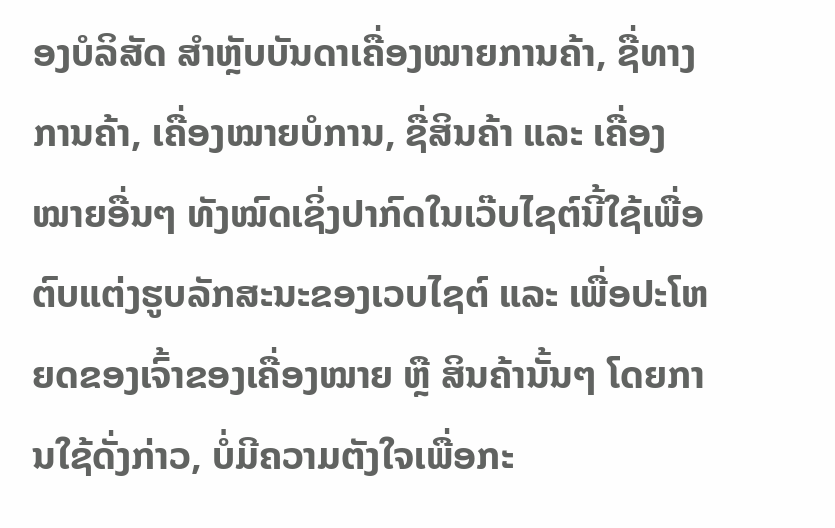ອງບໍລິສັດ ສຳຫຼັບບັນດາເຄື່ອງໝາຍການຄ້າ, ຊື່ທາງການຄ້າ, ເຄື່ອງໝາຍບໍການ, ຊື່ສິນຄ້າ ແລະ ເຄື່ອງໝາຍອື່ນໆ ທັງໝົດເຊິ່ງປາກົດໃນເວ໊ບໄຊຕ໌ນີ້ໃຊ້ເພື່ອຕົບແຕ່ງຮູບລັກສະນະຂອງເວບໄຊຕ໌ ແລະ ເພື່ອປະໂຫຍດຂອງເຈົ້າຂອງເຄື່ອງໝາຍ ຫຼື ສິນຄ້ານັ້ນໆ ໂດຍການໃຊ້ດັ່ງກ່າວ, ບໍ່ມີຄວາມຕັງໃຈເພື່ອກະ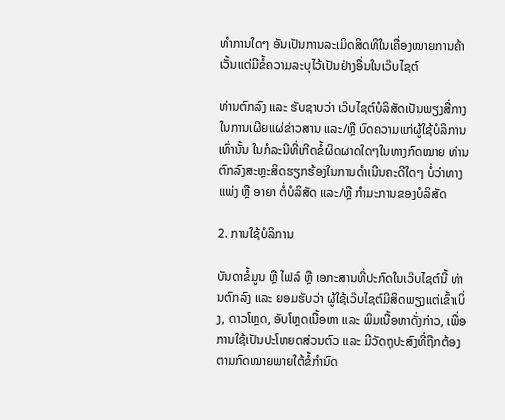ທຳການໃດໆ ອັນເປັນການລະເມິດສິດທິໃນເຄື່ອງໝາຍການຄ້າເວັ້ນແຕ່ມີຂໍ້ຄວາມລະບຸໄວ້ເປັນຢ່າງອື່ນໃນເວ໊ບໄຊຕ໌

ທ່ານຕົກລົງ ແລະ ຮັບຊາບວ່າ ເວ໊ບໄຊຕ໌ບໍລິສັດເປັນພຽງສື່ກາງໃນການເຜີຍແຜ່ຂ່າວສານ ແລະ/ຫຼື ບົດຄວາມແກ່ຜູ້ໃຊ້ບໍລິການເທົ່ານັ້ນ ໃນກໍລະນີທີ່ເກີດຂໍ້ຜິດຜາດໃດໆໃນທາງກົດໝາຍ ທ່ານຕົກລົງສະຫຼະສິດຮຽກຮ້ອງໃນການດຳເນີນຄະດີໃດໆ ບໍ່ວ່າທາງແພ່ງ ຫຼື ອາຍາ ຕໍ່ບໍລິສັດ ແລະ/ຫຼື ກຳມະການຂອງບໍລິສັດ

2. ການໃຊ້ບໍລິການ

ບັນດາຂໍ້ມູນ ຫຼື ໄຟລ໌ ຫຼື ເອກະສານທີ່ປະກົດໃນເວ໊ບໄຊຕ໌ນີ້ ທ່ານຕົກລົງ ແລະ ຍອມຮັບວ່າ ຜູ້ໃຊ້ເວ໊ບໄຊຕ໌ມີສິດພຽງແຕ່ເຂົ້າເບິ່ງ, ດາວໂຫຼດ, ອັບໂຫຼດເນື້ອຫາ ແລະ ພິມເນື້ອຫາດັ່ງກ່າວ, ເພື່ອການໃຊ້ເປັນປະໂຫຍດສ່ວນຕົວ ແລະ ມີວັດຖຸປະສົງທີ່ຖືກຕ້ອງຕາມກົດໝາຍພາຍໃຕ້ຂໍ້ກຳນົດ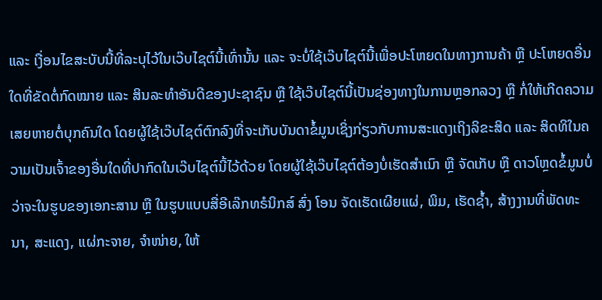ແລະ ເງື່ອນໄຂສະບັບນີ້ທີ່ລະບຸໄວ້ໃນເວ໊ບໄຊຕ໌ນີ້ເທົ່ານັ້ນ ແລະ ຈະບໍ່ໃຊ້ເວ໊ບໄຊຕ໌ນີ້ເພື່ອປະໂຫຍດໃນທາງການຄ້າ ຫຼື ປະໂຫຍດອື່ນໃດທີ່ຂັດຕໍ່ກົດໝາຍ ແລະ ສິນລະທຳອັນດີຂອງປະຊາຊົນ ຫຼື ໃຊ້ເວ໊ບໄຊຕ໌ນີ້ເປັນຊ່ອງທາງໃນການຫຼອກລວງ ຫຼື ກໍ່ໃຫ້ເກີດຄວາມເສຍຫາຍຕໍ່ບຸກຄົນໃດ ໂດຍຜູ້ໃຊ້ເວ໊ບໄຊຕ໌ຕົກລົງທີ່ຈະເກັບບັນດາຂໍ້ມູນເຊິ່ງກ່ຽວກັບການສະແດງເຖິງລິຂະສິດ ແລະ ສິດທິໃນຄວາມເປັນເຈົ້າຂອງອື່ນໃດທີ່ປາກົດໃນເວ໊ບໄຊຕ໌ນີ້ໄວ້ດ້ວຍ ໂດຍຜູ້ໃຊ້ເວ໊ບໄຊຕ໌ຕ້ອງບໍ່ເຮັດສຳເນົາ ຫຼື ຈັດເກັບ ຫຼື ດາວໂຫຼດຂໍ້ມູນບໍ່ວ່າຈະໃນຮູບຂອງເອກະສານ ຫຼື ໃນຮູບແບບສື່ອີເລ໊ກທຣໍນິກສ໌ ສົ່ງ ໂອນ ຈັດເຮັດເຜີຍແຜ່, ພິມ, ເຮັດຊ້ຳ, ສ້າງງານທີ່ພັດທະນາ, ສະແດງ, ແຜ່ກະຈາຍ, ຈຳໜ່າຍ, ໃຫ້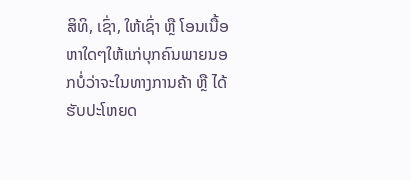ສິທິ, ເຊົ່າ, ໃຫ້ເຊົ່າ ຫຼື ໂອນເນື້ອຫາໃດໆໃຫ້ແກ່ບຸກຄົນພາຍນອກບໍ່ວ່າຈະໃນທາງການຄ້າ ຫຼື ໄດ້ຮັບປະໂຫຍດ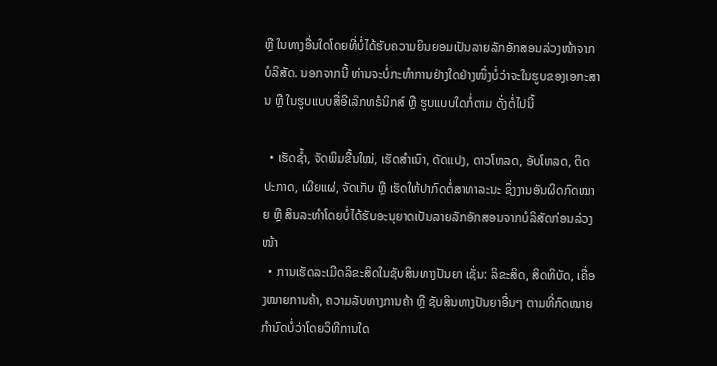ຫຼື ໃນທາງອື່ນໃດໂດຍທີ່ບໍ່ໄດ້ຮັບຄວາມຍິນຍອມເປັນລາຍລັກອັກສອນລ່ວງໜ້າຈາກບໍລິສັດ. ນອກຈາກນີ້ ທ່ານຈະບໍ່ກະທຳການຢ່າງໃດຢ່າງໜຶ່ງບໍ່ວ່າຈະໃນຮູບຂອງເອກະສານ ຫຼື ໃນຮູບແບບສື່ອີເລ໊ກທຣໍນິກສ໌ ຫຼື ຮູບແບບໃດກໍ່ຕາມ ດັ່ງຕໍ່ໄປນີ້

  • ເຮັດຊໍ້າ, ຈັດພິມຂື້ນໃໝ່, ເຮັດສຳເນົາ, ດັດແປງ, ດາວໂຫລດ, ອັບໂຫລດ, ຕິດປະກາດ, ເຜີຍແຜ່, ຈັດເກັບ ຫຼື ເຮັດໃຫ້ປາກົດຕໍ່ສາທາລະນະ ຊຶ່ງງານອັນຜິດກົດໝາຍ ຫຼື ສິນລະທຳໂດຍບໍ່ໄດ້ຮັບອະນຸຍາດເປັນລາຍລັກອັກສອນຈາກບໍລິສັດກ່ອນລ່ວງໜ້າ
  • ການເຮັດລະເມີດລິຂະສິດໃນຊັບສິນທາງປັນຍາ ເຊັ່ນ: ລິຂະສິດ, ສິດທິບັດ, ເຄື່ອງໝາຍການຄ້າ, ຄວາມລັບທາງການຄ້າ ຫຼື ຊັບສິນທາງປັນຍາອື່ນໆ ຕາມທີ່ກົດໝາຍກຳນົດບໍ່ວ່າໂດຍວິທີການໃດ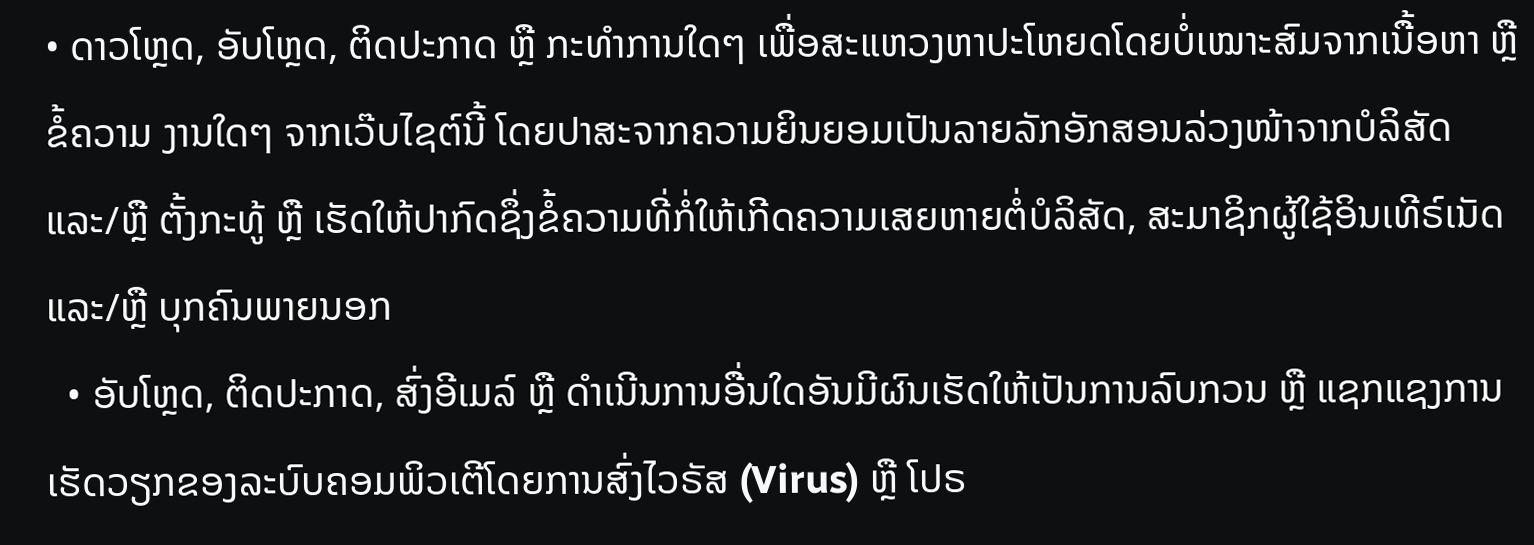• ດາວໂຫຼດ, ອັບໂຫຼດ, ຕິດປະກາດ ຫຼື ກະທຳການໃດໆ ເພື່ອສະແຫວງຫາປະໂຫຍດໂດຍບໍ່ເໝາະສົມຈາກເນື້ອຫາ ຫຼື ຂໍ້ຄວາມ ງານໃດໆ ຈາກເວ໊ບໄຊຕ໌ນີ້ ໂດຍປາສະຈາກຄວາມຍິນຍອມເປັນລາຍລັກອັກສອນລ່ວງໜ້າຈາກບໍລິສັດ ແລະ/ຫຼື ຕັ້ງກະທູ້ ຫຼື ເຮັດໃຫ້ປາກົດຊຶ່ງຂໍ້ຄວາມທີ່ກໍ່ໃຫ້ເກີດຄວາມເສຍຫາຍຕໍ່ບໍລິສັດ, ສະມາຊິກຜູ້ໃຊ້ອິນເທີຣ໌ເນັດ ແລະ/ຫຼື ບຸກຄົນພາຍນອກ
  • ອັບໂຫຼດ, ຕິດປະກາດ, ສົ່ງອີເມລ໌ ຫຼື ດຳເນີນການອື່ນໃດອັນມີຜົນເຮັດໃຫ້ເປັນການລົບກວນ ຫຼື ແຊກແຊງການເຮັດວຽກຂອງລະບົບຄອມພິວເຕີໂດຍການສົ່ງໄວຣັສ (Virus) ຫຼື ໂປຣ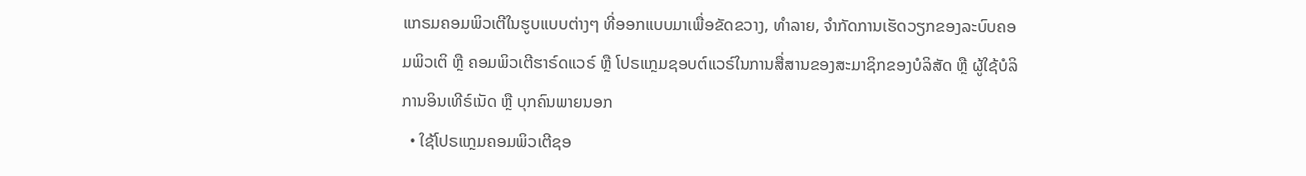ແກຣມຄອມພິວເຕີໃນຮູບແບບຕ່າງໆ ທີ່ອອກແບບມາເພື່ອຂັດຂວາງ, ທຳລາຍ, ຈຳກັດການເຮັດວຽກຂອງລະບົບຄອມພິວເຕິ ຫຼື ຄອມພິວເຕີຮາຣ໌ດແວຣ໌ ຫຼື ໂປຣແກຼມຊອບຕ໌ແວຣ໌ໃນການສື່ສານຂອງສະມາຊິກຂອງບໍລິສັດ ຫຼື ຜູ້ໃຊ້ບໍລິການອິນເທີຣ໌ເນັດ ຫຼື ບຸກຄົນພາຍນອກ
  • ໃຊ້ໂປຣແກຼມຄອມພິວເຕີຊອ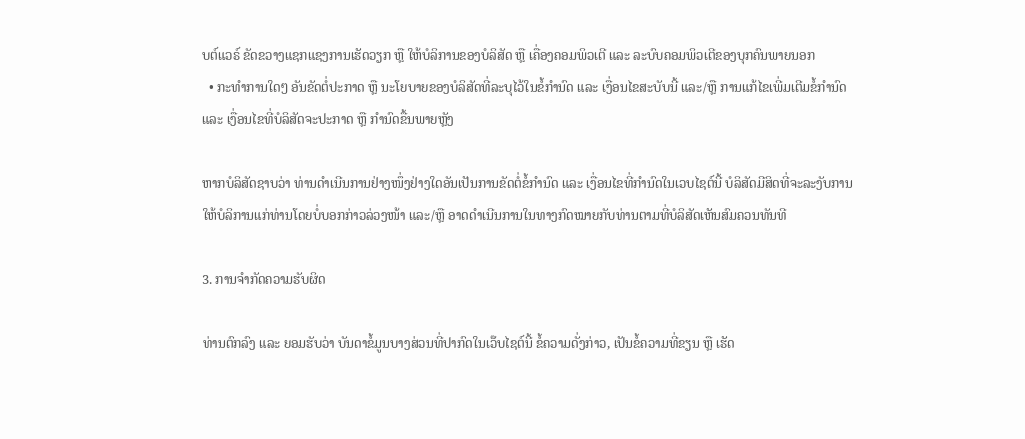ບຕ໌ແວຣ໌ ຂັດຂວາງແຊກແຊງການເຮັດວຽກ ຫຼື ໃຫ້ບໍລິການຂອງບໍລິສັດ ຫຼື ເຄື່ອງຄອມພິວເຕີ ແລະ ລະບົບຄອມພິວເຕີຂອງບຸກຄົນພາຍນອກ
  • ກະທຳການໃດໆ ອັນຂັດຕໍ່ປະກາດ ຫຼື ນະໂຍບາຍຂອງບໍລິສັດທີ່ລະບຸໄວ້ໃນຂໍ້ກຳນົດ ແລະ ເງື່ອນໄຂສະບັບນີ້ ແລະ/ຫຼື ການແກ້ໄຂເພີ່ມເຕີມຂໍ້ກຳນົດ ແລະ ເງື່ອນໄຂທີ່ບໍລິສັດຈະປະກາດ ຫຼື ກຳນົດຂື້ນພາຍຫຼັງ

ຫາກບໍລິສັດຊາບວ່າ ທ່ານດຳເນີນການຢ່າງໜຶ່ງຢ່າງໃດອັນເປັນການຂັດຕໍ່ຂໍ້ກຳນົດ ແລະ ເງື່ອນໄຂທີ່ກຳນົດໃນເວບໄຊຕ໌ນີ້ ບໍລິສັດມີສິດທີ່ຈະລະງັບການໃຫ້ບໍລິການແກ່ທ່ານໂດຍບໍ່ບອກກ່າວລ່ວງໜ້າ ແລະ/ຫຼື ອາດດຳເນີນການໃນທາງກົດໝາຍກັບທ່ານຕາມທີ່ບໍລິສັດເຫັນສົມຄວນທັນທີ

3. ການຈຳກັດຄວາມຮັບຜິດ

ທ່ານຕົກລົງ ແລະ ຍອມຮັບວ່າ ບັນດາຂໍ້ມູນບາງສ່ວນທີ່ປາກົດໃນເວ໊ບໄຊຕ໌ນີ້ ຂໍ້ຄວາມດັ່ງກ່າວ, ເປັນຂໍ້ຄວາມທີ່ຂຽນ ຫຼື ເຮັດ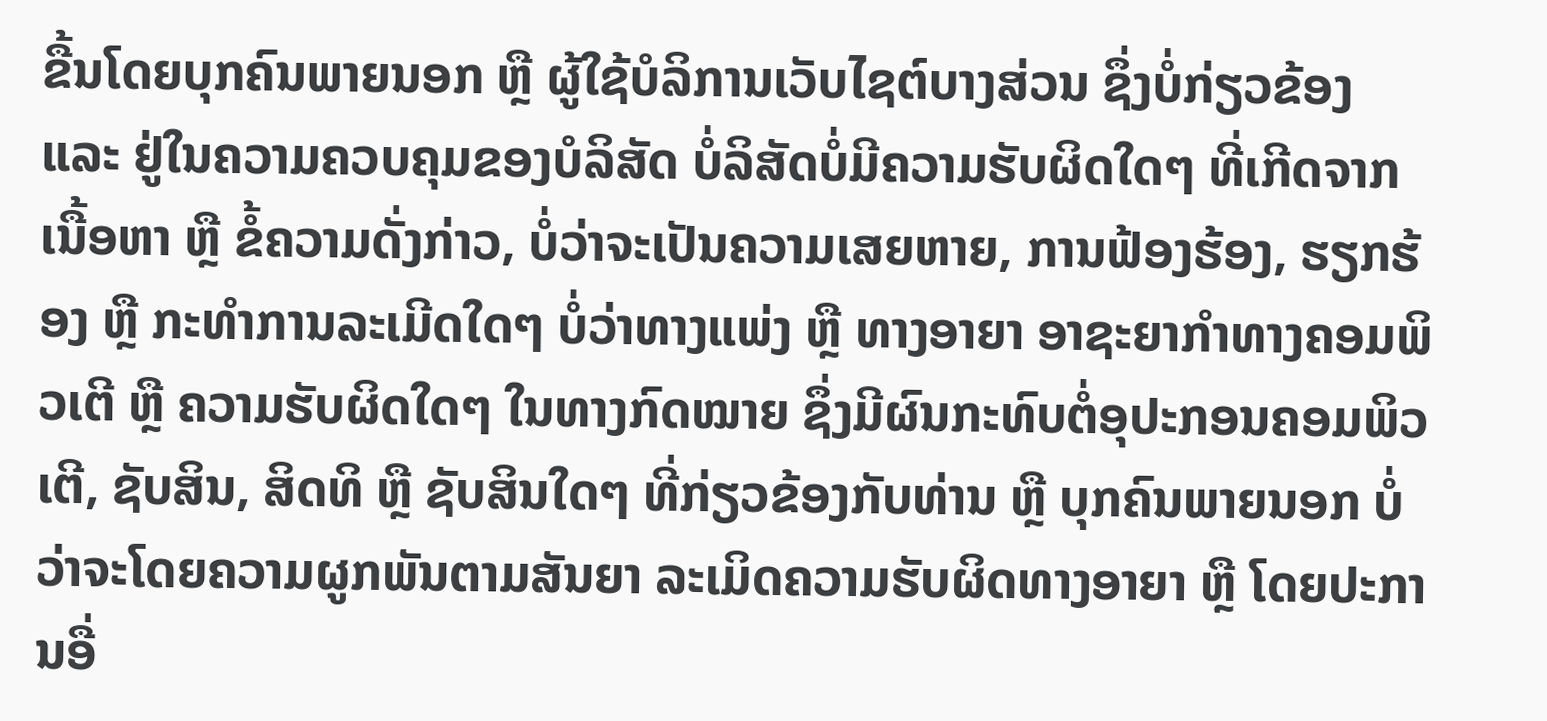ຂື້ນໂດຍບຸກຄົນພາຍນອກ ຫຼື ຜູ້ໃຊ້ບໍລິການເວັບໄຊຕ໌ບາງສ່ວນ ຊຶ່ງບໍ່ກ່ຽວຂ້ອງ ແລະ ຢູ່ໃນຄວາມຄວບຄຸມຂອງບໍລິສັດ ບໍ່ລິສັດບໍ່ມີຄວາມຮັບຜິດໃດໆ ທີ່ເກີດຈາກເນື້ອຫາ ຫຼື ຂໍ້ຄວາມດັ່ງກ່າວ, ບໍ່ວ່າຈະເປັນຄວາມເສຍຫາຍ, ການຟ້ອງຮ້ອງ, ຮຽກຮ້ອງ ຫຼື ກະທຳການລະເມີດໃດໆ ບໍ່ວ່າທາງແພ່ງ ຫຼື ທາງອາຍາ ອາຊະຍາກຳທາງຄອມພິວເຕີ ຫຼື ຄວາມຮັບຜິດໃດໆ ໃນທາງກົດໝາຍ ຊຶ່ງມີຜົນກະທົບຕໍ່ອຸປະກອນຄອມພິວເຕີ, ຊັບສິນ, ສິດທິ ຫຼື ຊັບສິນໃດໆ ທີ່ກ່ຽວຂ້ອງກັບທ່ານ ຫຼື ບຸກຄົນພາຍນອກ ບໍ່ວ່າຈະໂດຍຄວາມຜູກພັນຕາມສັນຍາ ລະເມິດຄວາມຮັບຜິດທາງອາຍາ ຫຼື ໂດຍປະການອື່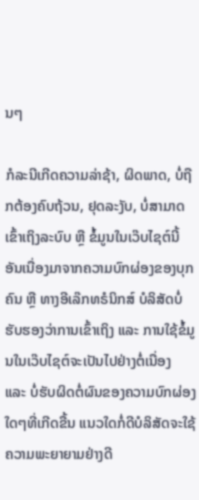ນໆ

ກໍລະນີເກີດຄວາມລ່າຊ້າ, ຜິດພາດ, ບໍ່ຖືກຕ້ອງຄົບຖ້ວນ, ຢຸດລະງັບ, ບໍ່ສາມາດເຂົ້າເຖິງລະບົບ ຫຼື ຂໍ້ມູນໃນເວ໊ບໄຊຕ໌ນີ້ອັນເນື່ອງມາຈາກຄວາມບົກຜ່ອງຂອງບຸກຄົນ ຫຼື ທາງອີເລ໊ກທຣໍນິກສ໌ ບໍລິສັດບໍ່ຮັບຮອງວ່າການເຂົ້າເຖິງ ແລະ ການໃຊ້ຂໍ້ມູນໃນເວ໊ບໄຊຕ໌ຈະເປັນໄປຢ່າງຕໍ່ເນື່ອງ ແລະ ບໍ່ຮັບຜິດຕໍ່ຜົນຂອງຄວາມບົກຜ່ອງໃດໆທີ່ເກີດຂື້ນ ແນວໃດກໍ່ດີບໍລິສັດຈະໃຊ້ຄວາມພະຍາຍາມຢ່າງດີ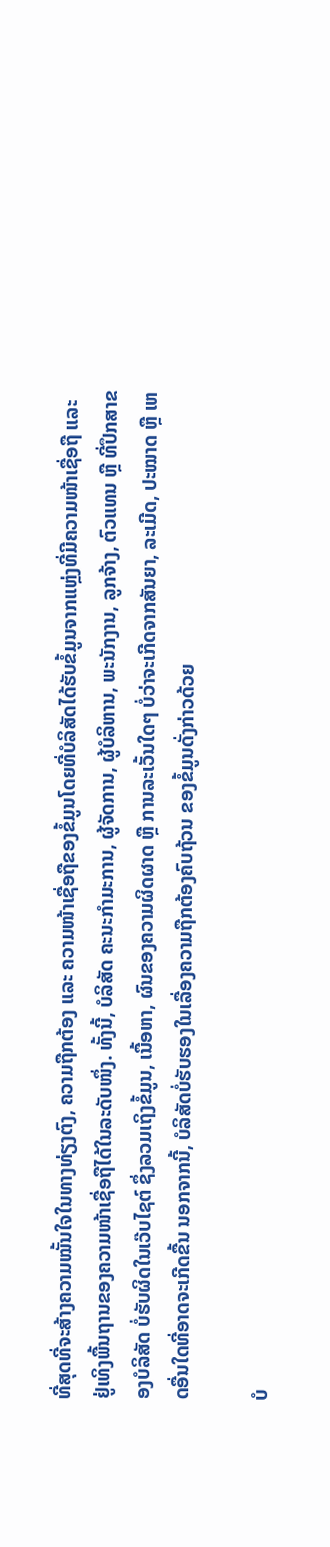ທີ່ສຸດທີ່ຈະສ້າງຄວາມໝັ້ນໃຈໃນທາງທ່ຽງຕົງ, ຄວາມຖືກຕ້ອງ ແລະ ຄວາມໜ້າເຊື່ອຖືຂອງຂໍ້ມູນໂດຍທີ່ບໍລິສັດໄດ້ຮັບຂໍ້ມູນຈາກແຫຼ່ງທີ່ມີຄວາມໜ້າເຊື່ອຖື ແລະ ຢູ່ເທິງພື້ນຖານຂອງຄວາມໜ້າເຊື່ອຖືໄດ້ໃນລະດັບໜຶ່ງ. ທັ້ງນີ້, ບໍລິສັດ ຄະນະກຳມະການ, ຜູ້ຈັດການ, ຜູ້ບໍລິຫານ, ພະນັກງານ, ລູກຈ້າງ, ຕົວແທນ ຫຼື ທີ່ປຶກສາຂອງບໍລິສັດ ບໍ່ຮັບຜິດໃນເວ໊ບໄຊຕ໌ ຊຶ່ງລວມເຖິງຂໍ້ມູນ, ເນື້ອຫາ, ຜົນຂອງຄວາມຜິດຜາດ ຫຼື ການລະເວັ້ນໃດໆ ບໍ່ວ່າຈະເກີດຈາກສັນຍາ, ລະເມີດ, ປະໝາດ ຫຼື ເຫດອື່ນໃດທີ່ອາດຈະເກີດຂື້ນ ນອກຈາກນີ້, ບໍລິສັດບໍ່ຮັບຮອງໃນເລື່ອງຄວາມຖືກຕ້ອງຄົບຖ້ວນ ຂອງຂໍ້ມູນດັ່ງກ່າວດ້ວຍ

ບໍ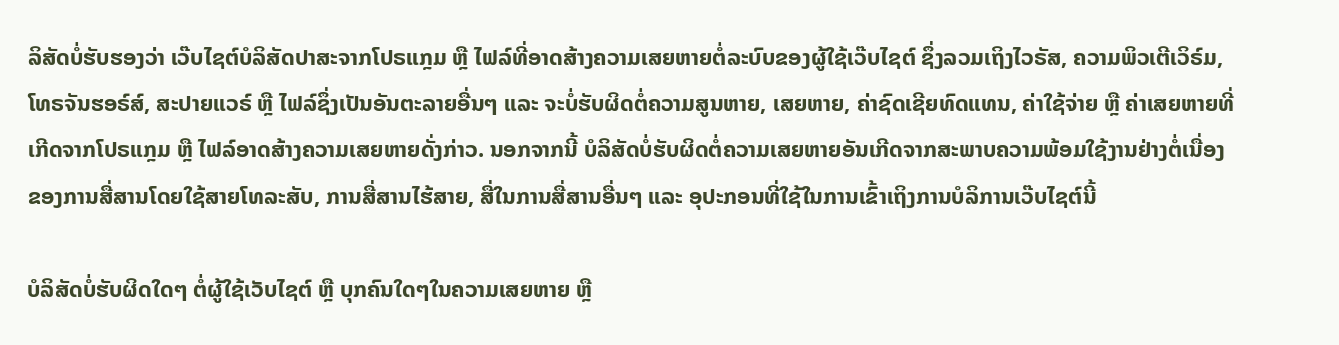ລິສັດບໍ່ຮັບຮອງວ່າ ເວ໊ບໄຊຕ໌ບໍລິສັດປາສະຈາກໂປຣແກຼມ ຫຼື ໄຟລ໌ທີ່ອາດສ້າງຄວາມເສຍຫາຍຕໍ່ລະບົບຂອງຜູ້ໃຊ້ເວ໊ບໄຊຕ໌ ຊຶ່ງລວມເຖິງໄວຣັສ, ຄວາມພິວເຕີເວິຣ໌ມ, ໂທຣຈັນຮອຣ໌ສ໌, ສະປາຍແວຣ໌ ຫຼື ໄຟລ໌ຊຶ່ງເປັນອັນຕະລາຍອື່ນໆ ແລະ ຈະບໍ່ຮັບຜິດຕໍ່ຄວາມສູນຫາຍ, ເສຍຫາຍ, ຄ່າຊົດເຊີຍທົດແທນ, ຄ່າໃຊ້ຈ່າຍ ຫຼື ຄ່າເສຍຫາຍທີ່ເກີດຈາກໂປຣແກຼມ ຫຼື ໄຟລ໌ອາດສ້າງຄວາມເສຍຫາຍດັ່ງກ່າວ. ນອກຈາກນີ້ ບໍລິສັດບໍ່ຮັບຜິດຕໍ່ຄວາມເສຍຫາຍອັນເກີດຈາກສະພາບຄວາມພ້ອມໃຊ້ງານຢ່າງຕໍ່ເນື່ອງຂອງການສື່ສານໂດຍໃຊ້ສາຍໂທລະສັບ, ການສື່ສານໄຮ້ສາຍ, ສື່ໃນການສື່ສານອື່ນໆ ແລະ ອຸປະກອນທີ່ໃຊ້ໃນການເຂົ້າເຖິງການບໍລິການເວ໊ບໄຊຕ໌ນີ້

ບໍລິສັດບໍ່ຮັບຜິດໃດໆ ຕໍ່ຜູ້ໃຊ້ເວັບໄຊຕ໌ ຫຼື ບຸກຄົນໃດໆໃນຄວາມເສຍຫາຍ ຫຼື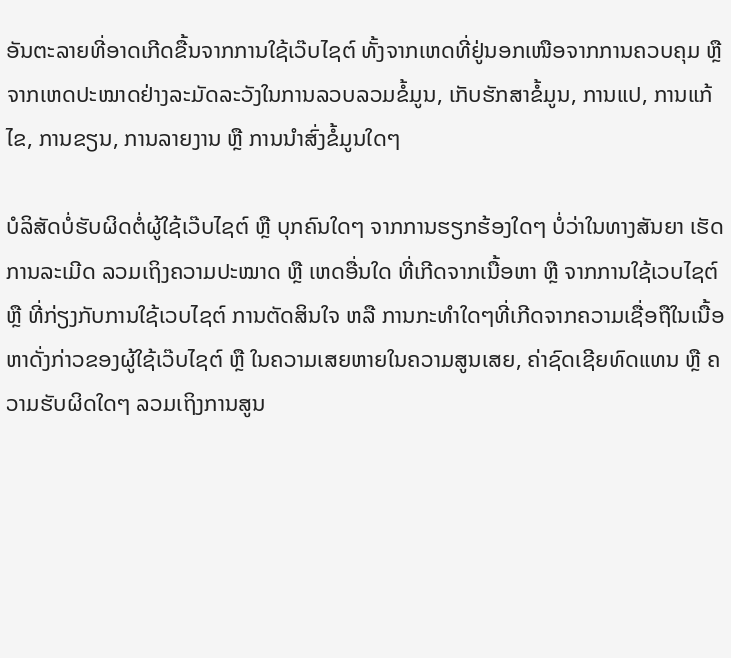ອັນຕະລາຍທີ່ອາດເກີດຂື້ນຈາກການໃຊ້ເວ໊ບໄຊຕ໌ ທັ້ງຈາກເຫດທີ່ຢູ່ນອກເໜືອຈາກການຄວບຄຸມ ຫຼື ຈາກເຫດປະໝາດຢ່າງລະມັດລະວັງໃນການລວບລວມຂໍ້ມູນ, ເກັບຮັກສາຂໍ້ມູນ, ການແປ, ການແກ້ໄຂ, ການຂຽນ, ການລາຍງານ ຫຼື ການນຳສົ່ງຂໍ້ມູນໃດໆ

ບໍລິສັດບໍ່ຮັບຜິດຕໍ່ຜູ້ໃຊ້ເວ໊ບໄຊຕ໌ ຫຼື ບຸກຄົນໃດໆ ຈາກການຮຽກຮ້ອງໃດໆ ບໍ່ວ່າໃນທາງສັນຍາ ເຮັດການລະເມີດ ລວມເຖິງຄວາມປະໝາດ ຫຼື ເຫດອື່ນໃດ ທີ່ເກີດຈາກເນື້ອຫາ ຫຼື ຈາກການໃຊ້ເວບໄຊຕ໌ ຫຼື ທີ່ກ່ຽງກັບການໃຊ້ເວບໄຊຕ໌ ການຕັດສິນໃຈ ຫລື ການກະທຳໃດໆທີ່ເກີດຈາກຄວາມເຊື່ອຖືໃນເນື້ອຫາດັ່ງກ່າວຂອງຜູ້ໃຊ້ເວ໊ບໄຊຕ໌ ຫຼື ໃນຄວາມເສຍຫາຍໃນຄວາມສູນເສຍ, ຄ່າຊົດເຊີຍທົດແທນ ຫຼື ຄວາມຮັບຜິດໃດໆ ລວມເຖິງການສູນ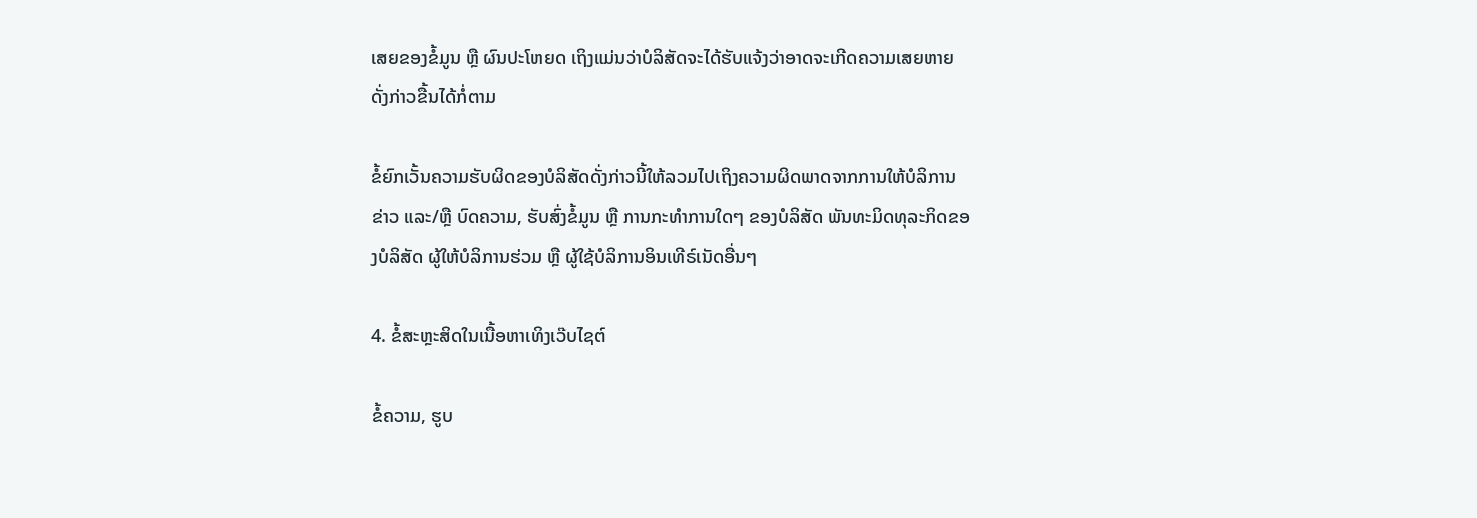ເສຍຂອງຂໍ້ມູນ ຫຼື ຜົນປະໂຫຍດ ເຖິງແມ່ນວ່າບໍລິສັດຈະໄດ້ຮັບແຈ້ງວ່າອາດຈະເກີດຄວາມເສຍຫາຍດັ່ງກ່າວຂື້ນໄດ້ກໍ່ຕາມ

ຂໍ້ຍົກເວັ້ນຄວາມຮັບຜິດຂອງບໍລິສັດດັ່ງກ່າວນີ້ໃຫ້ລວມໄປເຖິງຄວາມຜິດພາດຈາກການໃຫ້ບໍລິການຂ່າວ ແລະ/ຫຼື ບົດຄວາມ, ຮັບສົ່ງຂໍ້ມູນ ຫຼື ການກະທຳການໃດໆ ຂອງບໍລິສັດ ພັນທະມິດທຸລະກິດຂອງບໍລິສັດ ຜູ້ໃຫ້ບໍລິການຮ່ວມ ຫຼື ຜູ້ໃຊ້ບໍລິການອິນເທີຣ໌ເນັດອື່ນໆ

4. ຂໍ້ສະຫຼະສິດໃນເນື້ອຫາເທິງເວ໊ບໄຊຕ໌

ຂໍ້ຄວາມ, ຮູບ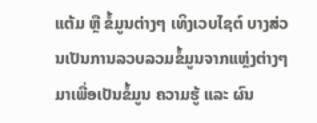ແຕ້ມ ຫຼື ຂໍ້ມູນຕ່າງໆ ເທິງເວບໄຊຕ໌ ບາງສ່ວນເປັນການລວບລວມຂໍ້ມູນຈາກແຫຼ່ງຕ່າງໆມາເພື່ອເປັນຂໍ້ມູນ ຄວາມຮູ້ ແລະ ຜົນ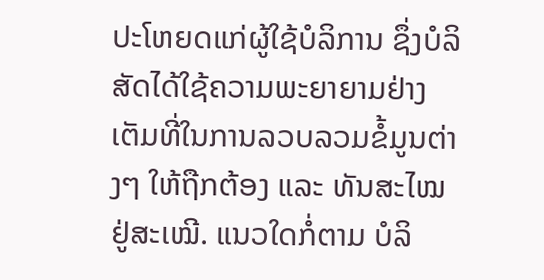ປະໂຫຍດແກ່ຜູ້ໃຊ້ບໍລິການ ຊຶ່ງບໍລິສັດໄດ້ໃຊ້ຄວາມພະຍາຍາມຢ່າງເຕັມທີ່ໃນການລວບລວມຂໍ້ມູນຕ່າງໆ ໃຫ້ຖືກຕ້ອງ ແລະ ທັນສະໄໝຢູ່ສະເໝີ. ແນວໃດກໍ່ຕາມ ບໍລິ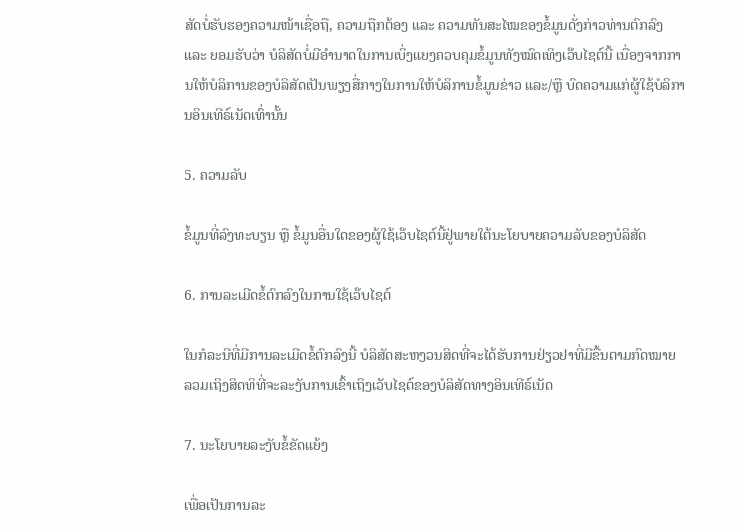ສັດບໍ່ຮັບຮອງຄວາມໜ້າເຊື່ອຖື, ຄວາມຖືກຕ້ອງ ແລະ ຄວາມທັນສະໄໝຂອງຂໍ້ມູນດັ່ງກ່າວທ່ານຕົກລົງ ແລະ ຍອມຮັບວ່າ ບໍລິສັດບໍ່ມີອຳນາດໃນການເບິ່ງແຍງຄວບຄຸມຂໍ້ມູນທັງໝົດເທິງເວ໊ບໄຊຕ໌ນີ້ ເນື່ອງຈາກການໃຫ້ບໍລິການຂອງບໍລິສັດເປັນພຽງສື່ກາງໃນການໃຫ້ບໍລິການຂໍ້ມູນຂ່າວ ແລະ/ຫຼື ບົດຄວາມແກ່ຜູ້ໃຊ້ບໍລິການອິນເທີຣ໌ເນັດເທົ່ານັ້ນ

5. ຄວາມລັບ

ຂໍ້ມູນທີ່ລົງທະບຽນ ຫຼື ຂໍ້ມູນອື່ນໃດຂອງຜູ້ໃຊ້ເວ໊ບໄຊຕ໌ນີ້ຢູ່ພາຍໃຕ້ນະໂຍບາຍຄວາມລັບຂອງບໍລິສັດ

6. ການລະເມີດຂໍ້ຕົກລົງໃນການໃຊ້ເວ໊ບໄຊຕ໌

ໃນກໍລະນີທີ່ມີການລະເມີດຂໍ້ຕົກລົງນີ້ ບໍລິສັດສະຫງວນສິດທີ່ຈະໄດ້ຮັບການຢ່ຽວຢາທີ່ມີຂື້ນຕາມກົດໝາຍ ລວມເຖິງສິດທິທີ່ຈະລະງັບການເຂົ້າເຖິງເວັບໄຊຕ໌ຂອງບໍລິສັດທາງອິນເທີຣ໌ເນັດ

7. ນະໂຍບາຍລະງັບຂໍ້ຂັດແຍ້ງ

ເພື່ອເປັນການລະ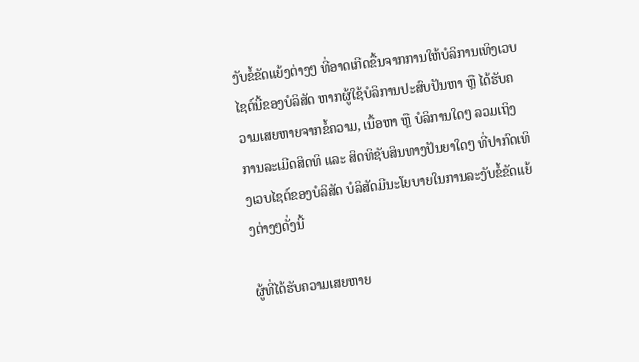ງັບຂໍ້ຂັດແຍ້ງຕ່າງໆ ທີ່ອາດເກີດຂື້ນຈາກການໃຫ້ບໍລິການເທິງເວບໄຊຕ໌ນີ້ຂອງບໍລິສັດ ຫາກຜູ້ໃຊ້ບໍລິການປະສົບປັນຫາ ຫຼື ໄດ້ຮັບຄວາມເສຍຫາຍຈາກຂໍ້ຄວາມ, ເນື້ອຫາ ຫຼື ບໍລິການໃດໆ ລວມເຖິງການລະເມີດສິດທິ ແລະ ສິດທິຊັບສິນທາງປັນຍາໃດໆ ທີ່ປາກົດເທິງເວບໄຊຕ໌ຂອງບໍລິສັດ ບໍລິສັດມີນະໂຍບາຍໃນການລະງັບຂໍ້ຂັດແຍ້ງຕ່າງໆດັ່ງນີ້

ຜູ້ທີ່ໄດ້ຮັບຄວາມເສຍຫາຍ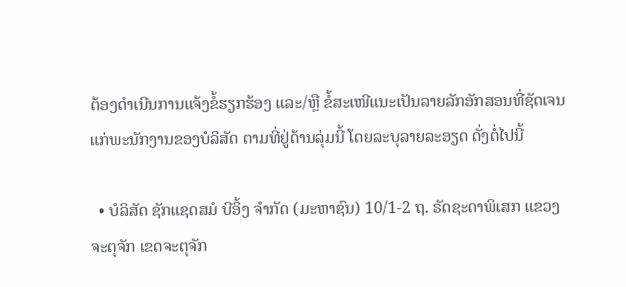ຕ້ອງດຳເນີນການແຈ້ງຂໍ້ຮຽກຮ້ອງ ແລະ/ຫຼື ຂໍ້ສະເໜີແນະເປັນລາຍລັກອັກສອນທີ່ຊັດເຈນແກ່ພະນັກງານຂອງບໍລິສັດ ຕາມທີ່ຢູ່ດ້ານລຸ່ມນີ້ ໂດຍລະບຸລາຍລະອຽດ ດັ່ງຕໍ່ໄປນີ້

  • ບໍລິສັດ ຊັກແຊດສມໍ ບີອິ້ງ ຈຳກັດ (ມະຫາຊົນ) 10/1-2 ຖ. ຣັດຊະດາພິເສກ ແຂວງຈະຕຸຈັກ ເຂດຈະຕຸຈັກ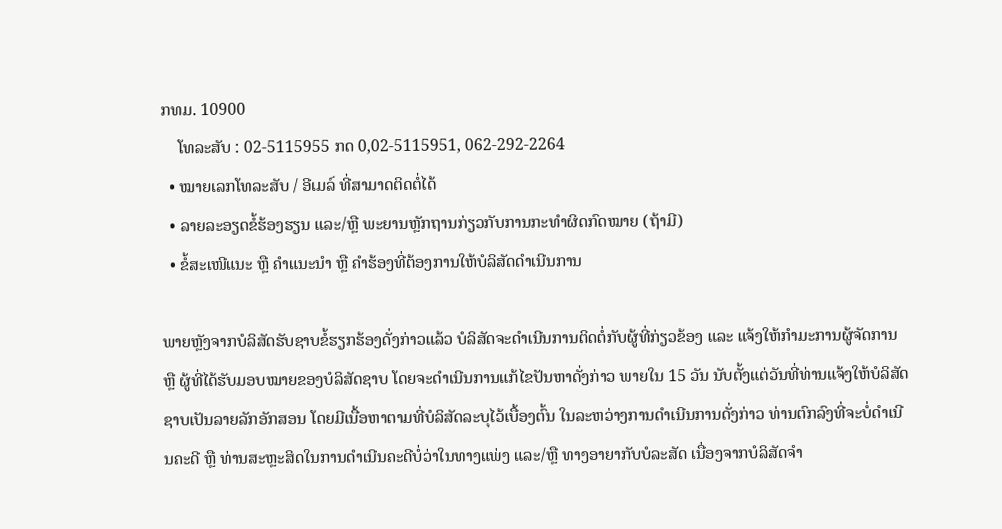ກທມ. 10900
    ໂທລະສັບ : 02-5115955 ກດ 0,02-5115951, 062-292-2264
  • ໝາຍເລກໂທລະສັບ / ອີເມລ໌ ທີ່ສາມາດຕິດຕໍ່ໄດ້
  • ລາຍລະອຽດຂໍ້ຮ້ອງຮຽນ ແລະ/ຫຼື ພະຍານຫຼັກຖານກ່ຽວກັບການກະທຳຜິດກົດໝາຍ (ຖ້າມີ)
  • ຂໍ້ສະເໜີແນະ ຫຼື ຄຳແນະນຳ ຫຼື ຄຳຮ້ອງທີ່ຕ້ອງການໃຫ້ບໍລິສັດດຳເນີນການ

ພາຍຫຼັງຈາກບໍລິສັດຮັບຊາບຂໍ້ຮຽກຮ້ອງດັ່ງກ່າວແລ້ວ ບໍລິສັດຈະດຳເນີນການຕິດຕໍ່ກັບຜູ້ທີ່ກ່ຽວຂ້ອງ ແລະ ແຈ້ງໃຫ້ກຳມະການຜູ້ຈັດການ ຫຼື ຜູ້ທີ່ໄດ້ຮັບມອບໝາຍຂອງບໍລິສັດຊາບ ໂດຍຈະດຳເນີນການແກ້ໄຂປັນຫາດັ່ງກ່າວ ພາຍໃນ 15 ວັນ ນັບຕັ້ງແຕ່ວັນທີ່ທ່ານແຈ້ງໃຫ້ບໍລິສັດຊາບເປັນລາຍລັກອັກສອນ ໂດຍມີເນື້ອຫາຕາມທີ່ບໍລິສັດລະບຸໄວ້ເບື້ອງຕົ້ນ ໃນລະຫວ່າງການດຳເນີນການດັ່ງກ່າວ ທ່ານຕົກລົງທີ່ຈະບໍ່ດຳເນີນຄະດີ ຫຼື ທ່ານສະຫຼະສິດໃນການດຳເນີນຄະດີບໍ່ວ່າໃນທາງແພ່ງ ແລະ/ຫຼື ທາງອາຍາກັບບໍລະສັດ ເນື່ອງຈາກບໍລິສັດຈຳ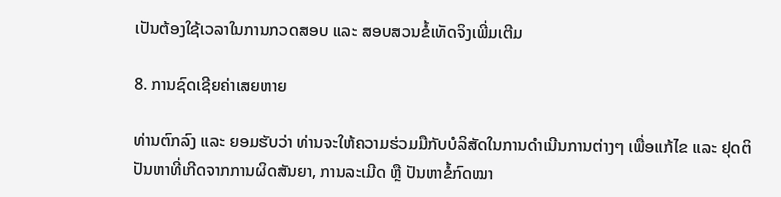ເປັນຕ້ອງໃຊ້ເວລາໃນການກວດສອບ ແລະ ສອບສວນຂໍ້ເທັດຈິງເພີ່ມເຕີມ

8. ການຊົດເຊີຍຄ່າເສຍຫາຍ

ທ່ານຕົກລົງ ແລະ ຍອມຮັບວ່າ ທ່ານຈະໃຫ້ຄວາມຮ່ວມມືກັບບໍລິສັດໃນການດຳເນີນການຕ່າງໆ ເພື່ອແກ້ໄຂ ແລະ ຢຸດຕິປັນຫາທີ່ເກີດຈາກການຜິດສັນຍາ, ການລະເມີດ ຫຼື ປັນຫາຂໍ້ກົດໝາ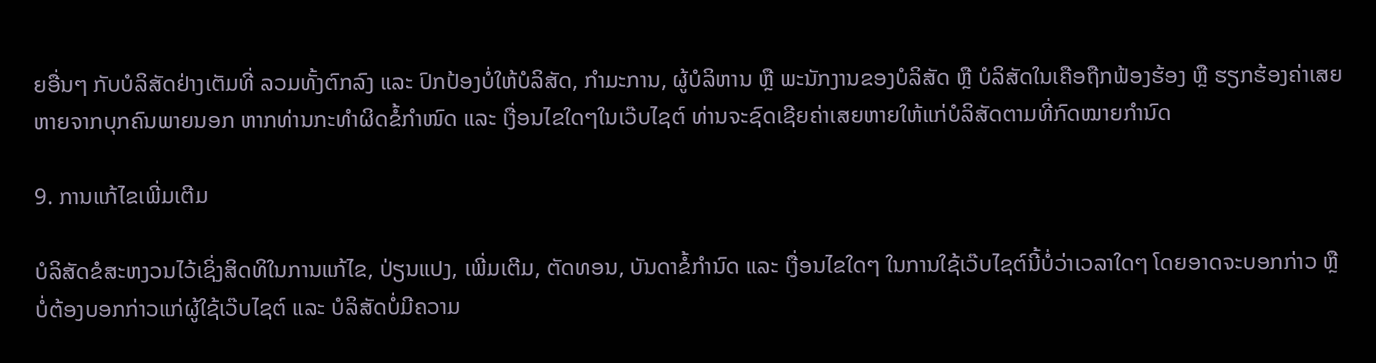ຍອື່ນໆ ກັບບໍລິສັດຢ່າງເຕັມທີ່ ລວມທັ້ງຕົກລົງ ແລະ ປົກປ້ອງບໍ່ໃຫ້ບໍລິສັດ, ກຳມະການ, ຜູ້ບໍລິຫານ ຫຼື ພະນັກງານຂອງບໍລິສັດ ຫຼື ບໍລິສັດໃນເຄືອຖືກຟ້ອງຮ້ອງ ຫຼື ຮຽກຮ້ອງຄ່າເສຍຫາຍຈາກບຸກຄົນພາຍນອກ ຫາກທ່ານກະທຳຜິດຂໍ້ກຳໜົດ ແລະ ເງື່ອນໄຂໃດໆໃນເວ໊ບໄຊຕ໌ ທ່ານຈະຊົດເຊີຍຄ່າເສຍຫາຍໃຫ້ແກ່ບໍລິສັດຕາມທີ່ກົດໝາຍກຳນົດ

9. ການແກ້ໄຂເພີ່ມເຕີມ

ບໍລິສັດຂໍສະຫງວນໄວ້ເຊິ່ງສິດທິໃນການແກ້ໄຂ, ປ່ຽນແປງ, ເພີ່ມເຕີມ, ຕັດທອນ, ບັນດາຂໍ້ກຳນົດ ແລະ ເງື່ອນໄຂໃດໆ ໃນການໃຊ້ເວ໊ບໄຊຕ໌ນີ້ບໍ່ວ່າເວລາໃດໆ ໂດຍອາດຈະບອກກ່າວ ຫຼື ບໍ່ຕ້ອງບອກກ່າວແກ່ຜູ້ໃຊ້ເວ໊ບໄຊຕ໌ ແລະ ບໍລິສັດບໍ່ມີຄວາມ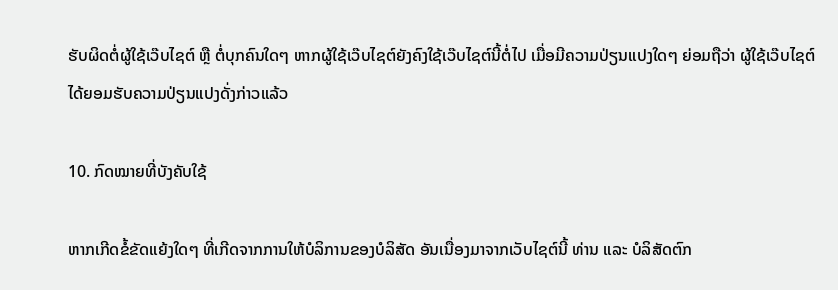ຮັບຜິດຕໍ່ຜູ້ໃຊ້ເວ໊ບໄຊຕ໌ ຫຼື ຕໍ່ບຸກຄົນໃດໆ ຫາກຜູ້ໃຊ້ເວ໊ບໄຊຕ໌ຍັງຄົງໃຊ້ເວ໊ບໄຊຕ໌ນີ້ຕໍ່ໄປ ເມື່ອມີຄວາມປ່ຽນແປງໃດໆ ຍ່ອມຖືວ່າ ຜູ້ໃຊ້ເວ໊ບໄຊຕ໌ໄດ້ຍອມຮັບຄວາມປ່ຽນແປງດັ່ງກ່າວແລ້ວ

10. ກົດໝາຍທີ່ບັງຄັບໃຊ້

ຫາກເກີດຂໍ້ຂັດແຍ້ງໃດໆ ທີ່ເກີດຈາກການໃຫ້ບໍລິການຂອງບໍລິສັດ ອັນເນື່ອງມາຈາກເວັບໄຊຕ໌ນີ້ ທ່ານ ແລະ ບໍລິສັດຕົກ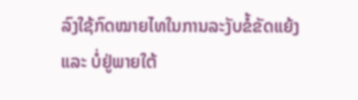ລົງໃຊ້ກົດໝາຍໄທໃນການລະງັບຂໍ້ຂັດແຍ້ງ ແລະ ບໍ່ຢູ່ພາຍໃຕ້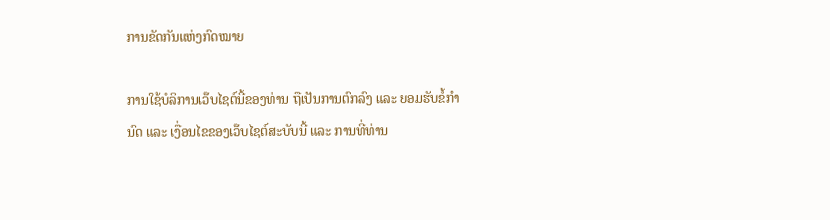ການຂັດກັນແຫ່ງກົດໝາຍ

ການໃຊ້ບໍລິການເວ໊ບໄຊຕ໌ນີ້ຂອງທ່ານ ຖືເປັນການຕົກລົງ ແລະ ຍອມຮັບຂໍ້ກຳນົດ ແລະ ເງື່ອນໄຂຂອງເວ໊ບໄຊຕ໌ສະບັບນີ້ ແລະ ການທີ່ທ່ານ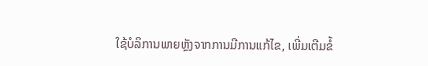ໃຊ້ບໍລິການພາຍຫຼັງຈາກການມີການແກ້ໄຂ, ເພີ່ມເຕີມຂໍ້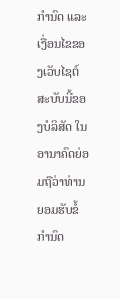ກຳນົດ ແລະ ເງື່ອນໄຂຂອງເວັບໄຊຕ໌ສະບັບນີ້ຂອງບໍລິສັດ ໃນອານາຄົດຍ່ອມຖືວ່າທ່ານຍອມຮັບຂໍ້ກຳນົດ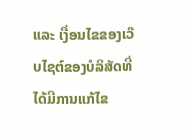ແລະ ເງື່ອນໄຂຂອງເວ໊ບໄຊຕ໌ຂອງບໍລິສັດທີ່ໄດ້ມີການແກ້ໄຂ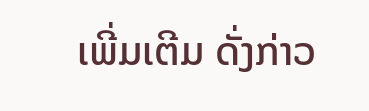ເພີ່ມເຕີມ ດັ່ງກ່າວ